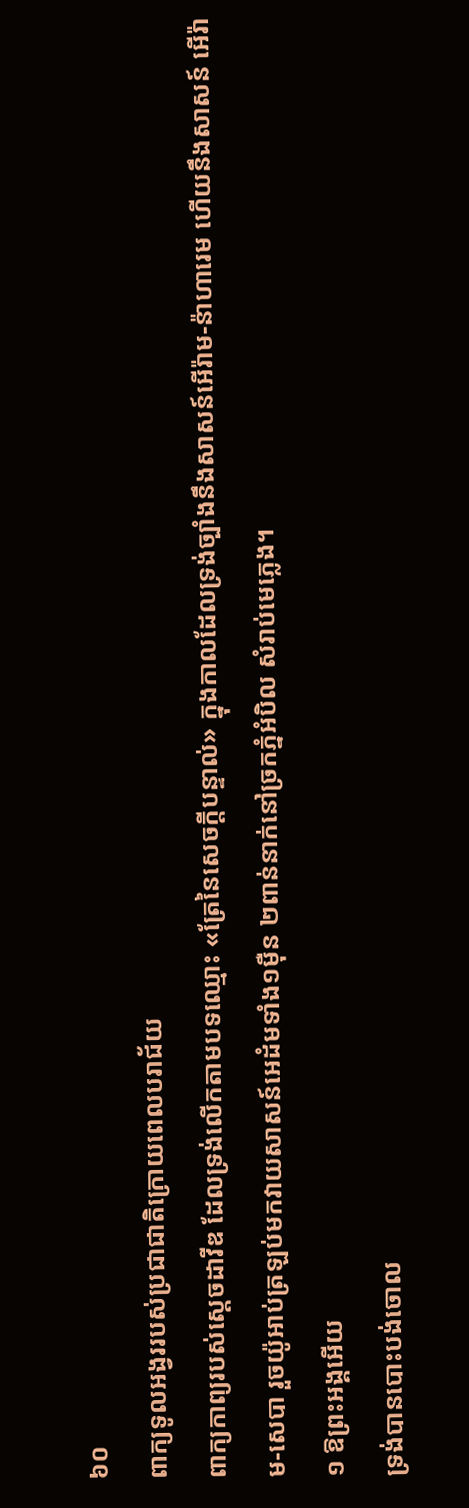៦០
ពាក្យទូលអង្វររបស់ប្រជាជាតិក្រោយពេលបរាជ័យ
ពាក្យកាព្យរបស់ស្តេចដាវីឌ ដែលទ្រង់លើកតាមបទឈ្មោះ «ត្រែនៃសេចក្តីបន្ទាល់» ក្នុងកាលដែលទ្រង់ច្បាំងនឹងសាសន៍អើរ៉ាម-ន៉ាហារេម ហើយនឹងសាសន៍ អើរ៉ាម-សេបា រួចយ៉ូអាប់ត្រឡប់មកវាយសាសន៍អេដំមទាំង១ម៉ឺន ២ពាន់នាក់នៅច្រកភ្នំអំបិល សំរាប់មេភ្លេង។
១ ឱព្រះអង្គអើយ
ទ្រង់បានបោះបង់ចោល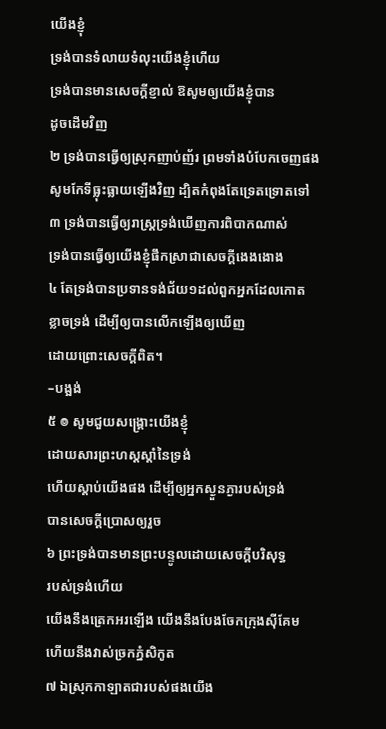យើងខ្ញុំ
ទ្រង់បានទំលាយទំលុះយើងខ្ញុំហើយ
ទ្រង់បានមានសេចក្តីខ្ញាល់ ឱសូមឲ្យយើងខ្ញុំបាន
ដូចដើមវិញ
២ ទ្រង់បានធ្វើឲ្យស្រុកញាប់ញ័រ ព្រមទាំងបំបែកចេញផង
សូមកែទីធ្លុះធ្លាយឡើងវិញ ដ្បិតកំពុងតែទ្រេតទ្រោតទៅ
៣ ទ្រង់បានធ្វើឲ្យរាស្ត្រទ្រង់ឃើញការពិបាកណាស់
ទ្រង់បានធ្វើឲ្យយើងខ្ញុំផឹកស្រាជាសេចក្តីងេងងោង
៤ តែទ្រង់បានប្រទានទង់ជ័យ១ដល់ពួកអ្នកដែលកោត
ខ្លាចទ្រង់ ដើម្បីឲ្យបានលើកឡើងឲ្យឃើញ
ដោយព្រោះសេចក្តីពិត។
–បង្អង់
៥ ៙ សូមជួយសង្គ្រោះយើងខ្ញុំ
ដោយសារព្រះហស្តស្តាំនៃទ្រង់
ហើយស្តាប់យើងផង ដើម្បីឲ្យអ្នកស្ងួនភ្ងារបស់ទ្រង់
បានសេចក្តីប្រោសឲ្យរួច
៦ ព្រះទ្រង់បានមានព្រះបន្ទូលដោយសេចក្តីបរិសុទ្ធ
របស់ទ្រង់ហើយ
យើងនឹងត្រេកអរឡើង យើងនឹងបែងចែកក្រុងស៊ីគែម
ហើយនឹងវាស់ច្រកភ្នំសិកូត
៧ ឯស្រុកកាឡាតជារបស់ផងយើង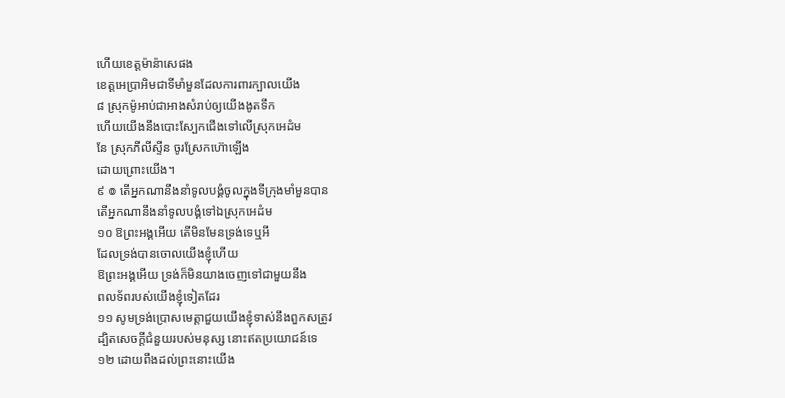ហើយខេត្តម៉ាន៉ាសេផង
ខេត្តអេប្រាអិមជាទីមាំមួនដែលការពារក្បាលយើង
៨ ស្រុកម៉ូអាប់ជាអាងសំរាប់ឲ្យយើងងូតទឹក
ហើយយើងនឹងបោះស្បែកជើងទៅលើស្រុកអេដំម
នែ ស្រុកភីលីស្ទីន ចូរស្រែកហ៊ោឡើង
ដោយព្រោះយើង។
៩ ៙ តើអ្នកណានឹងនាំទូលបង្គំចូលក្នុងទីក្រុងមាំមួនបាន
តើអ្នកណានឹងនាំទូលបង្គំទៅឯស្រុកអេដំម
១០ ឱព្រះអង្គអើយ តើមិនមែនទ្រង់ទេឬអី
ដែលទ្រង់បានចោលយើងខ្ញុំហើយ
ឱព្រះអង្គអើយ ទ្រង់ក៏មិនយាងចេញទៅជាមួយនឹង
ពលទ័ពរបស់យើងខ្ញុំទៀតដែរ
១១ សូមទ្រង់ប្រោសមេត្តាជួយយើងខ្ញុំទាស់នឹងពួកសត្រូវ
ដ្បិតសេចក្តីជំនួយរបស់មនុស្ស នោះឥតប្រយោជន៍ទេ
១២ ដោយពឹងដល់ព្រះនោះយើង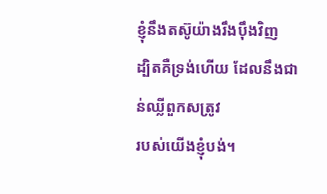ខ្ញុំនឹងតស៊ូយ៉ាងរឹងប៉ឹងវិញ
ដ្បិតគឺទ្រង់ហើយ ដែលនឹងជាន់ឈ្លីពួកសត្រូវ
របស់យើងខ្ញុំបង់។